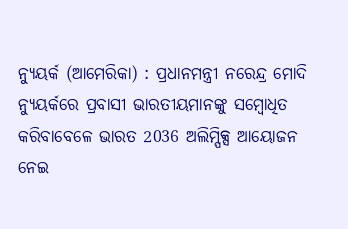ନ୍ୟୁୟର୍କ (ଆମେରିକା) : ପ୍ରଧାନମନ୍ତ୍ରୀ ନରେନ୍ଦ୍ର ମୋଦି ନ୍ୟୁୟର୍କରେ ପ୍ରବାସୀ ଭାରତୀୟମାନଙ୍କୁ ସମ୍ବୋଧିତ କରିବାବେଳେ ଭାରତ 2036 ଅଲିମ୍ପିକ୍ସ ଆୟୋଜନ ନେଇ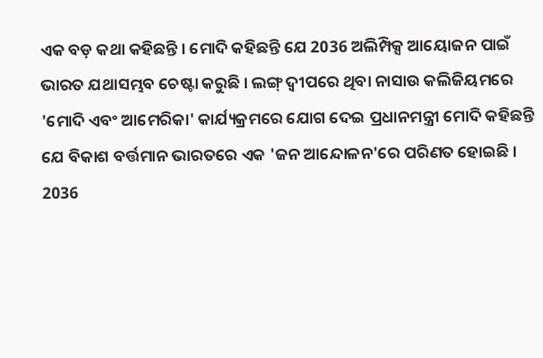ଏକ ବଡ଼ କଥା କହିଛନ୍ତି । ମୋଦି କହିଛନ୍ତି ଯେ 2036 ଅଲିମ୍ପିକ୍ସ ଆୟୋଜନ ପାଇଁ ଭାରତ ଯଥାସମ୍ଭବ ଚେଷ୍ଟା କରୁଛି । ଲଙ୍ଗ୍ ଦ୍ୱୀପରେ ଥିବା ନାସାଉ କଲିଜିୟମରେ 'ମୋଦି ଏବଂ ଆମେରିକା' କାର୍ଯ୍ୟକ୍ରମରେ ଯୋଗ ଦେଇ ପ୍ରଧାନମନ୍ତ୍ରୀ ମୋଦି କହିଛନ୍ତି ଯେ ବିକାଶ ବର୍ତ୍ତମାନ ଭାରତରେ ଏକ 'ଜନ ଆନ୍ଦୋଳନ'ରେ ପରିଣତ ହୋଇଛି ।
2036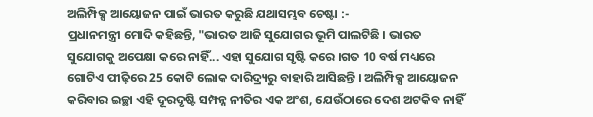ଅଲିମ୍ପିକ୍ସ ଆୟୋଜନ ପାଇଁ ଭାରତ କରୁଛି ଯଥାସମ୍ଭବ ଚେଷ୍ଟା :-
ପ୍ରଧାନମନ୍ତ୍ରୀ ମୋଦି କହିଛନ୍ତି, "ଭାରତ ଆଜି ସୁଯୋଗର ଭୂମି ପାଲଟିଛି । ଭାରତ ସୁଯୋଗକୁ ଅପେକ୍ଷା କରେ ନାହିଁ... ଏହା ସୁଯୋଗ ସୃଷ୍ଟି କରେ ।ଗତ 10 ବର୍ଷ ମଧ୍ୟରେ ଗୋଟିଏ ପୀଢ଼ିରେ 25 କୋଟି ଲୋକ ଦାରିଦ୍ର୍ୟରୁ ବାହାରି ଆସିଛନ୍ତି । ଅଲିମ୍ପିକ୍ସ ଆୟୋଜନ କରିବାର ଇଚ୍ଛା ଏହି ଦୂରଦୃଷ୍ଟି ସମ୍ପନ୍ନ ନୀତିର ଏକ ଅଂଶ, ଯେଉଁଠାରେ ଦେଶ ଅଟକିବ ନାହିଁ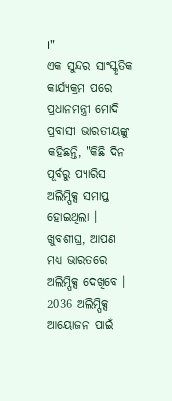।"
ଏକ ସୁନ୍ଦର ସାଂସ୍କୃତିକ କାର୍ଯ୍ୟକ୍ରମ ପରେ ପ୍ରଧାନମନ୍ତ୍ରୀ ମୋଦି ପ୍ରବାସୀ ଭାରତୀୟଙ୍କୁ କହିଛନ୍ତି, "କିଛି ଦିନ ପୂର୍ବରୁ ପ୍ୟାରିସ ଅଲିମ୍ପିକ୍ସ ସମାପ୍ତ ହୋଇଥିଲା । ଖୁବଶୀଘ୍ର, ଆପଣ ମଧ୍ୟ ଭାରତରେ ଅଲିମ୍ପିକ୍ସ ଦେଖିବେ । 2036 ଅଲିମ୍ପିକ୍ସ ଆୟୋଜନ ପାଇଁ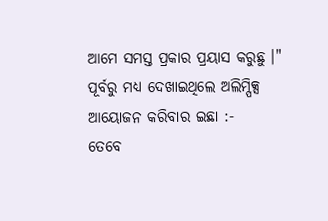ଆମେ ସମସ୍ତ ପ୍ରକାର ପ୍ରୟାସ କରୁଛୁ ।"
ପୂର୍ବରୁ ମଧ୍ୟ ଦେଖାଇଥିଲେ ଅଲିମ୍ପିକ୍ସ ଆୟୋଜନ କରିବାର ଇଛା :-
ତେବେ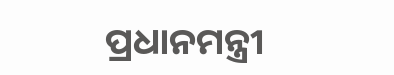ପ୍ରଧାନମନ୍ତ୍ରୀ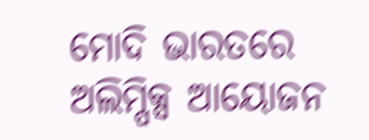ମୋଦି ଭାରତରେ ଅଲିମ୍ପିକ୍ସ ଆୟୋଜନ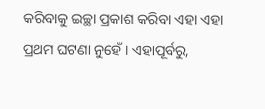କରିବାକୁ ଇଚ୍ଛା ପ୍ରକାଶ କରିବା ଏହା ଏହା ପ୍ରଥମ ଘଟଣା ନୁହେଁ । ଏହାପୂର୍ବରୁ,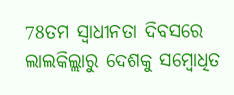78ତମ ସ୍ବାଧୀନତା ଦିବସରେ ଲାଲକିଲ୍ଲାରୁ ଦେଶକୁ ସମ୍ବୋଧିତ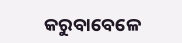କରୁବାବେଳେ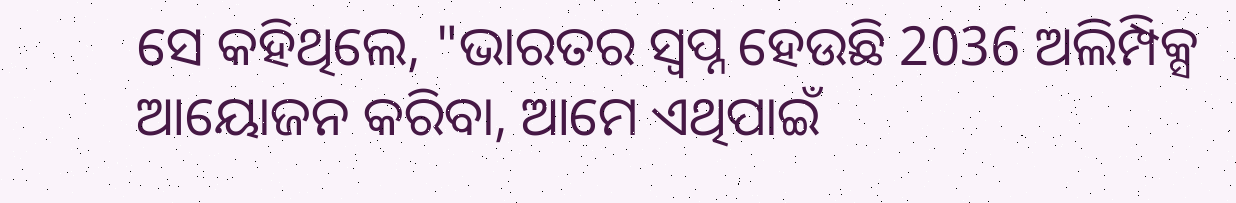ସେ କହିଥିଲେ, "ଭାରତର ସ୍ବପ୍ନ ହେଉଛି 2036 ଅଲିମ୍ପିକ୍ସ ଆୟୋଜନ କରିବା, ଆମେ ଏଥିପାଇଁ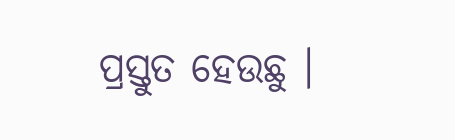ପ୍ରସ୍ତୁତ ହେଉଛୁ ।